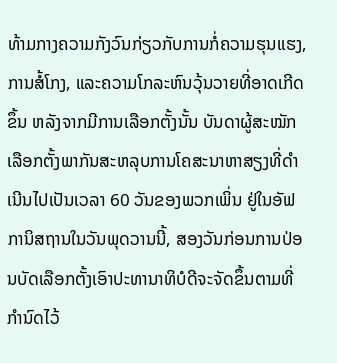ທ້າມກາງຄວາມກັງວົນກ່ຽວກັບການກໍ່ຄວາມຮຸນແຮງ, ການສໍ້ໂກງ, ແລະຄວາມໂກລະຫົນວຸ້ນວາຍທີ່ອາດເກີດຂຶ້ນ ຫລັງຈາກມີການເລືອກຕັ້ງນັ້ນ ບັນດາຜູ້ສະໝັກເລືອກຕັ້ງພາກັນສະຫລຸບການໂຄສະນາຫາສຽງທີ່ດຳເນີນໄປເປັນເວລາ 60 ວັນຂອງພວກເພິ່ນ ຢູ່ໃນອັຟການິສຖານໃນວັນພຸດວານນີ້, ສອງວັນກ່ອນການປ່ອນບັດເລືອກຕັ້ງເອົາປະທານາທິບໍດີຈະຈັດຂຶ້ນຕາມທີ່ກຳນົດໄວ້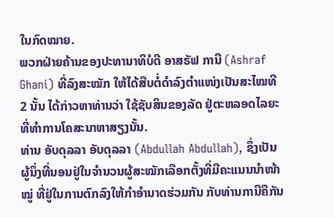ໃນກົດໝາຍ.
ພວກຝ່າຍຄ້ານຂອງປະທານາທິບໍດີ ອາສຣັຟ ການີ (Ashraf Ghani) ທີ່ລົງສະໝັກ ໃຫ້ໄດ້ສືບຕໍ່ດຳລົງຕຳແໜ່ງເປັນສະໄໝທີ 2 ນັ້ນ ໄດ້ກ່າວຫາທ່ານວ່າ ໃຊ້ຊັບສິນຂອງລັດ ຢູ່ຕະຫລອດໄລຍະທີ່ທຳການໂຄສະນາຫາສຽງນັ້ນ.
ທ່ານ ອັບດຸລລາ ອັບດຸລລາ (Abdullah Abdullah), ຊຶ່ງເປັນຜູ້ນຶ່ງທີ່ນອນຢູ່ໃນຈຳນວນຜູ້ສະໝັກເລືອກຕັ້ງທີ່ມີຄະແນນນຳໜ້າໝູ່ ທີ່ຢູ່ໃນການຕົກລົງໃຫ້ກຳອຳນາດຮ່ວມກັນ ກັບທ່ານການີຄືກັນ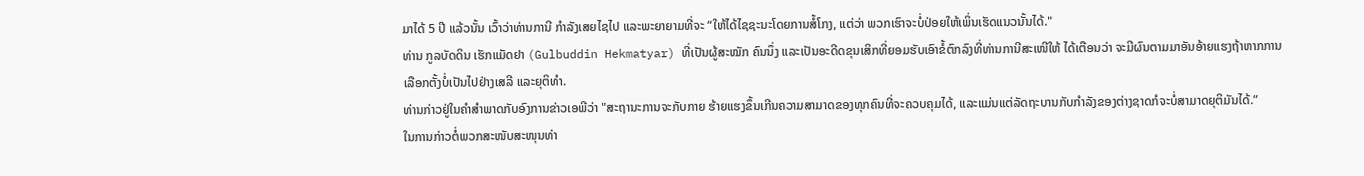ມາໄດ້ 5 ປີ ແລ້ວນັ້ນ ເວົ້າວ່າທ່ານການີ ກຳລັງເສຍໄຊໄປ ແລະພະຍາຍາມທີ່ຈະ “ໃຫ້ໄດ້ໄຊຊະນະໂດຍການສໍ້ໂກງ, ແຕ່ວ່າ ພວກເຮົາຈະບໍ່ປ່ອຍໃຫ້ເພິ່ນເຮັດແນວນັ້ນໄດ້."
ທ່ານ ກູລບັດດິນ ເຮັກແມັດຢາ (Gulbuddin Hekmatyar) ທີ່ເປັນຜູ້ສະໝັກ ຄົນນຶ່ງ ແລະເປັນອະດີດຂຸນເສິກທີ່ຍອມຮັບເອົາຂໍ້ຕົກລົງທີ່ທ່ານການີສະເໜີໃຫ້ ໄດ້ເຕືອນວ່າ ຈະມີຜົນຕາມມາອັນອ້າຍແຮງຖ້າຫາກການເລືອກຕັ້ງບໍ່ເປັນໄປຢ່າງເສລີ ແລະຍຸຕິທຳ.
ທ່ານກ່າວຢູ່ໃນຄຳສຳພາດກັບອົງການຂ່າວເອພີວ່າ "ສະຖານະການຈະກັບກາຍ ຮ້າຍແຮງຂຶ້ນເກີນຄວາມສາມາດຂອງທຸກຄົນທີ່ຈະຄວບຄຸມໄດ້, ແລະແມ່ນແຕ່ລັດຖະບານກັບກຳລັງຂອງຕ່າງຊາດກໍຈະບໍ່ສາມາດຍຸຕິມັນໄດ້.”
ໃນການກ່າວຕໍ່ພວກສະໜັບສະໜຸນທ່າ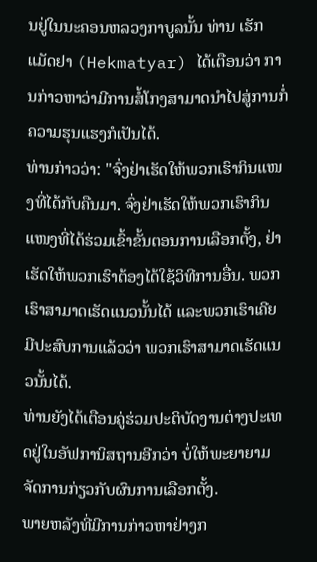ນຢູ່ໃນນະຄອນຫລວງກາບູລນັ້ນ ທ່ານ ເຮັກແມັດຢາ (Hekmatyar) ໄດ້ເຕືອນວ່າ ການກ່າວຫາວ່າມີການສໍ້ໂກງສາມາດນຳໄປສູ່ການກໍ່ຄວາມຮຸນແຮງກໍເປັນໄດ້.
ທ່ານກ່າວວ່າ: "ຈົ່ງຢ່າເຮັດໃຫ້ພວກເຮົາກິນແໜງທີ່ໄດ້ກັບຄືນມາ. ຈົ່ງຢ່າເຮັດໃຫ້ພວກເຮົາກິນແໜງທີ່ໄດ້ຮ່ວມເຂົ້າຂັ້ນຕອນການເລືອກຕັ້ງ, ຢ່າເຮັດໃຫ້ພວກເຮົາຕ້ອງໄດ້ໃຊ້ວິທີການອື່ນ. ພວກເຮົາສາມາດເຮັດແນວນັ້ນໄດ້ ແລະພວກເຮົາເຄີຍມີປະສົບການແລ້ວວ່າ ພວກເຮົາສາມາດເຮັດແນວນັ້ນໄດ້.
ທ່ານຍັງໄດ້ເຕືອນຄູ່ຮ່ວມປະຕິບັດງານຕ່າງປະເທດຢູ່ໃນອັຟການິສຖານອີກວ່າ ບໍ່ໃຫ້ພະຍາຍາມຈັດການກ່ຽວກັບຜົນການເລືອກຕັ້ງ.
ພາຍຫລັງທີ່ມີການກ່າວຫາຢ່າງກ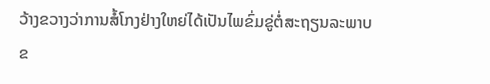ວ້າງຂວາງວ່າການສໍ້ໂກງຢ່າງໃຫຍ່ໄດ້ເປັນໄພຂົ່ມຂູ່ຕໍ່ສະຖຽນລະພາບຂ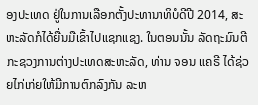ອງປະເທດ ຢູ່ໃນການເລືອກຕັ້ງປະທານາທິບໍດີປີ 2014, ສະຫະລັດກໍໄດ້ຍື່ນມືເຂົ້າໄປແຊກແຊງ. ໃນຕອນນັ້ນ ລັດຖະມົນຕີກະຊວງການຕ່າງປະເທດສະຫະລັດ, ທ່ານ ຈອນ ແຄຣີ ໄດ້ຊ່ວຍໄກ່ເກ່ຍໃຫ້ມີການຕົກລົງກັນ ລະຫ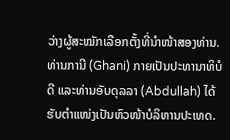ວ່າງຜູ້ສະໝັກເລືອກຕັ້ງທີ່ນຳໜ້າສອງທ່ານ. ທ່ານການີ (Ghani) ກາຍເປັນປະທານາທິບໍດີ ແລະທ່ານອັບດຸລລາ (Abdullah) ໄດ້ຮັບຕຳແໜ່ງເປັນຫົວໜ້າບໍລິຫານປະເທດ.